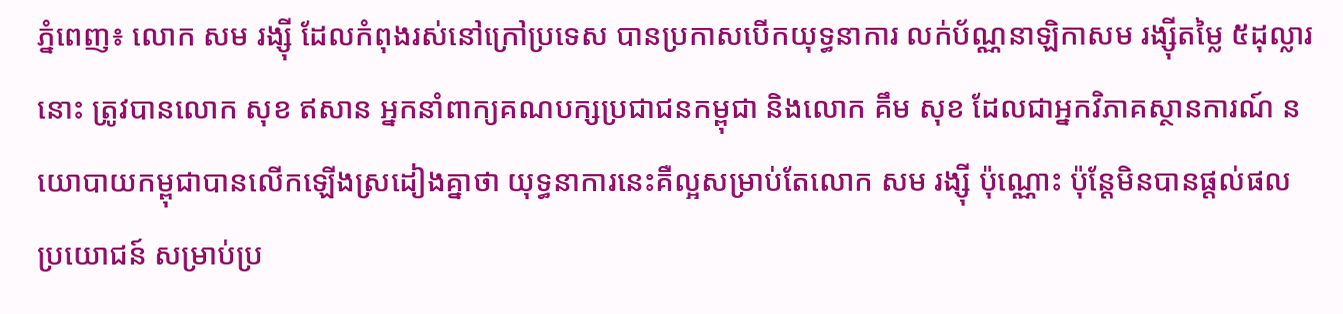ភ្នំពេញ៖ លោក សម រង្ស៊ី ដែលកំពុងរស់នៅក្រៅប្រទេស បានប្រកាសបើកយុទ្ធនាការ លក់ប័ណ្ណនាឡិកាសម រង្ស៊ីតម្លៃ ៥ដុល្លារនោះ ត្រូវបានលោក សុខ ឥសាន អ្នកនាំពាក្យគណបក្សប្រជាជនកម្ពុជា និងលោក គឹម សុខ ដែលជាអ្នកវិភាគស្ថានការណ៍ នយោបាយកម្ពុជាបានលើកឡើងស្រដៀងគ្នាថា យុទ្ធនាការនេះគឺល្អសម្រាប់តែលោក សម រង្ស៊ី ប៉ុណ្ណោះ ប៉ុន្តែមិនបានផ្តល់ផលប្រយោជន៍ សម្រាប់ប្រ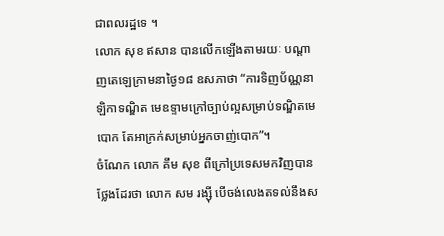ជាពលរដ្ឋទេ ។
លោក សុខ ឥសាន បានលើកឡើងតាមរយៈ បណ្តាញតេឡេក្រាមនាថ្ងៃ១៨ ឧសភាថា “ការទិញប័ណ្ណនាឡិកាទណ្ឌិត មេឧទ្ទាមក្រៅច្បាប់ល្អសម្រាប់ទណ្ឌិតមេបោក តែអាក្រក់សម្រាប់អ្នកចាញ់បោក”។
ចំណែក លោក គឹម សុខ ពីក្រៅប្រទេសមកវិញបានថ្លែងដែរថា លោក សម រង្ស៊ី បើចង់លេងតទល់នឹងស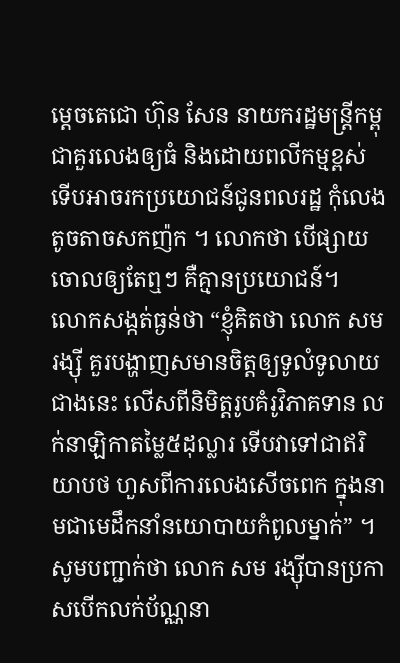ម្តេចតេជោ ហ៊ុន សែន នាយករដ្ឋមន្រ្តីកម្ពុជាគួរលេងឲ្យធំ និងដោយពលីកម្មខ្ពស់ ទើបអាចរកប្រយោជន៍ជូនពលរដ្ឋ កុំលេងតូចតាចសកញ៉ក ។ លោកថា បើផ្សាយចោលឲ្យតែឮៗ គឺគ្មានប្រយោជន៍។
លោកសង្កត់ធ្ងន់ថា “ខ្ញុំគិតថា លោក សម រង្ស៊ី គួរបង្ហាញសមានចិត្តឲ្យទូលំទូលាយជាងនេះ លើសពីនិមិត្តរូបគំរូវិភាគទាន លក់នាឡិកាតម្លៃ៥ដុល្លារ ទើបវាទៅជាឥរិយាបថ ហួសពីការលេងសើចពេក ក្នុងនាមជាមេដឹកនាំនយោបាយកំពូលម្នាក់” ។
សូមបញ្ជាក់ថា លោក សម រង្ស៊ីបានប្រកាសបើកលក់ប័ណ្ណនា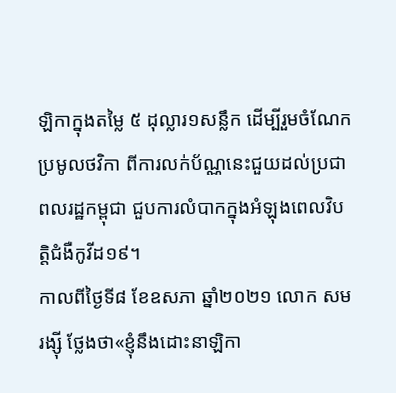ឡិកាក្នុងតម្លៃ ៥ ដុល្លារ១សន្លឹក ដើម្បីរួមចំណែកប្រមូលថវិកា ពីការលក់ប័ណ្ណនេះជួយដល់ប្រជាពលរដ្ឋកម្ពុជា ជួបការលំបាកក្នុងអំឡុងពេលវិបត្តិជំងឺកូវីដ១៩។
កាលពីថ្ងៃទី៨ ខែឧសភា ឆ្នាំ២០២១ លោក សម រង្ស៊ី ថ្លែងថា«ខ្ញុំនឹងដោះនាឡិកា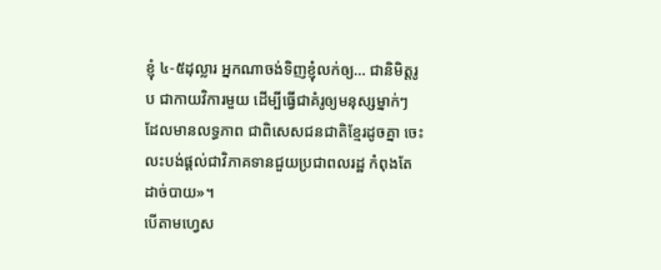ខ្ញុំ ៤-៥ដុល្លារ អ្នកណាចង់ទិញខ្ញុំលក់ឲ្យ… ជានិមិត្តរូប ជាកាយវិការមួយ ដើម្បីធ្វើជាគំរូឲ្យមនុស្សម្នាក់ៗ ដែលមានលទ្ធភាព ជាពិសេសជនជាតិខ្មែរដូចគ្នា ចេះលះបង់ផ្ដល់ជាវិភាគទានជួយប្រជាពលរដ្ឋ កំពុងតែដាច់បាយ»។
បើតាមហ្វេស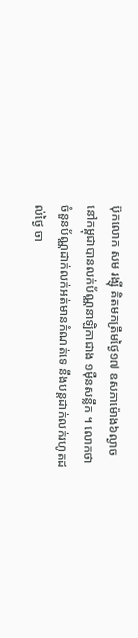ប៊ុកលោក សម រង្ស៊ី គិតមកត្រឹមថ្ងៃ១៧ ឧសភាម៉ោង៦ល្ងាច នៅកម្ពុជាបានលក់ប័ណ្ណនាឡិកាជាង ១ម៉ឺនសន្លឹក ។ លោកថា ចំនួនប័ណ្ណដាក់លក់អត់មានកំណត់ទេ នឹងបន្តដាក់លក់រហូតដល់ថ្ងៃ ចា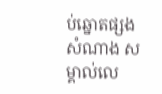ប់ឆ្នោតផ្សងសំណាង សម្គាល់លេ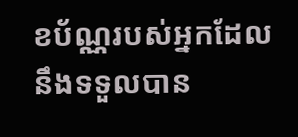ខប័ណ្ណរបស់អ្នកដែល នឹងទទួលបាន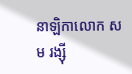នាឡិកាលោក សម រង្ស៊ី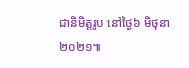ជានិមិត្តរូប នៅថ្ងៃ៦ មិថុនា ២០២១៕